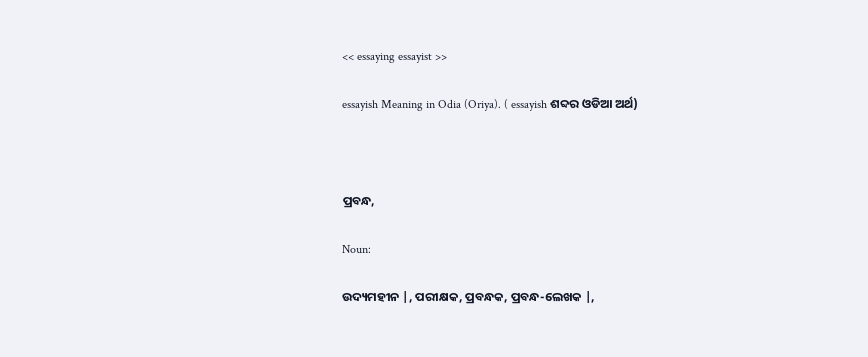<< essaying essayist >>

essayish Meaning in Odia (Oriya). ( essayish ଶବ୍ଦର ଓଡିଆ ଅର୍ଥ)



ପ୍ରବନ୍ଧ,

Noun:

ଉଦ୍ୟମହୀନ |, ପରୀକ୍ଷକ, ପ୍ରବନ୍ଧକ, ପ୍ରବନ୍ଧ-ଲେଖକ |,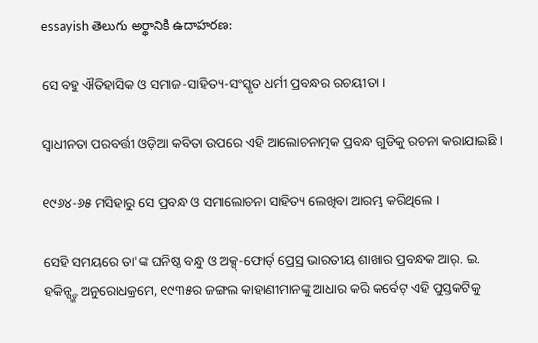essayish తెలుగు అర్థానికి ఉదాహరణ:

ସେ ବହୁ ଐତିହାସିକ ଓ ସମାଜ-ସାହିତ୍ୟ-ସଂସ୍କୃତ ଧର୍ମୀ ପ୍ରବନ୍ଧର ରଚୟୀତା ।

ସ୍ୱାଧୀନତା ପରବର୍ତ୍ତୀ ଓଡ଼ିଆ କବିତା ଉପରେ ଏହି ଆଲୋଚନାତ୍ମକ ପ୍ରବନ୍ଧ ଗୁଡିକୁ ରଚନା କରାଯାଇଛି ।

୧୯୬୪-୬୫ ମସିହାରୁ ସେ ପ୍ରବନ୍ଧ ଓ ସମାଲୋଚନା ସାହିତ୍ୟ ଲେଖିବା ଆରମ୍ଭ କରିଥିଲେ ।

ସେହି ସମୟରେ ତା'ଙ୍କ ଘନିଷ୍ଠ ବନ୍ଧୁ ଓ ଅକ୍ସ୍-ଫୋର୍ଡ୍ ପ୍ରେସ୍ର ଭାରତୀୟ ଶାଖାର ପ୍ରବନ୍ଧକ ଆର୍. ଇ. ହକିନ୍ସ୍ଙ୍କ ଅନୁରୋଧକ୍ରମେ, ୧୯୩୫ର ଜଙ୍ଗଲ କାହାଣୀମାନଙ୍କୁ ଆଧାର କରି କର୍ବେଟ୍ ଏହି ପୁସ୍ତକଟିକୁ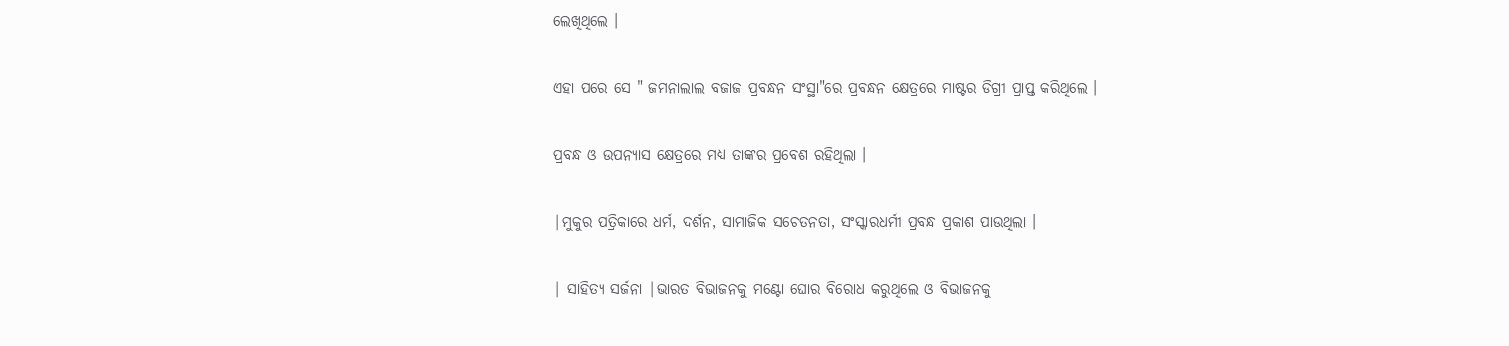ଲେଖିଥିଲେ ।

ଏହା ପରେ ସେ " ଜମନାଲାଲ ବଜାଜ ପ୍ରବନ୍ଧନ ସଂସ୍ଥା"ରେ ପ୍ରବନ୍ଧନ କ୍ଷେତ୍ରରେ ମାଷ୍ଟର ଡିଗ୍ରୀ ପ୍ରାପ୍ତ କରିଥିଲେ ।

ପ୍ରବନ୍ଧ ଓ ଉପନ୍ୟାସ କ୍ଷେତ୍ରରେ ମଧ୍ୟ ତାଙ୍କର ପ୍ରବେଶ ରହିଥିଲା ।

|ମୁକୁର ପତ୍ରିକାରେ ଧର୍ମ, ଦର୍ଶନ, ସାମାଜିକ ସଚେତନତା, ସଂସ୍କାରଧର୍ମୀ ପ୍ରବନ୍ଧ ପ୍ରକାଶ ପାଉଥିଲା ।

| ସାହିତ୍ୟ ସର୍ଜନା |ଭାରତ ବିଭାଜନକୁ ମଣ୍ଟୋ ଘୋର ବିରୋଧ କରୁଥିଲେ ଓ ବିଭାଜନକୁ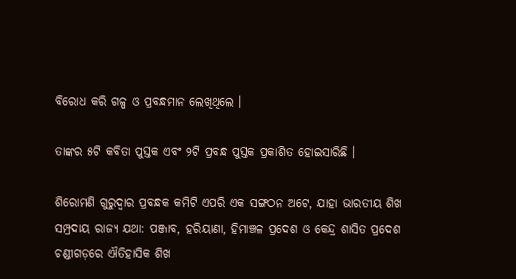ବିରୋଧ କରି ଗଳ୍ପ ଓ ପ୍ରବନ୍ଧମାନ ଲେଖିଥିଲେ ।

ତାଙ୍କର ୫ଟି କବିତା ପୁସ୍ତକ ଏବଂ ୨ଟି ପ୍ରବନ୍ଧ ପୁସ୍ତକ ପ୍ରକାଶିତ ହୋଇସାରିଛି ।

ଶିରୋମଣି ଗୁରୁଦ୍ୱାର ପ୍ରବନ୍ଧକ କମିଟି ଏପରି ଏକ ସଙ୍ଗଠନ ଅଟେ, ଯାହା ଭାରତୀୟ ଶିଖ ସମ୍ପ୍ରଦାୟ ରାଜ୍ୟ ଯଥା: ପଞ୍ଜାବ, ହରିୟାଣା, ହିମାଞ୍ଚଳ ପ୍ରଦେଶ ଓ କେନ୍ଦ୍ର ଶାସିତ ପ୍ରଦେଶ ଚଣ୍ଡୀଗଡ଼ରେ ଐତିହାସିକ ଶିଖ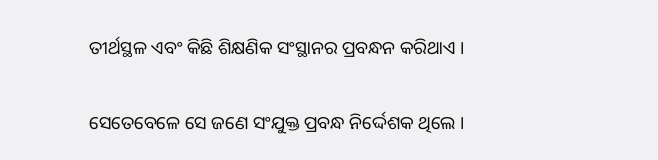ତୀର୍ଥସ୍ଥଳ ଏବଂ କିଛି ଶିକ୍ଷଣିକ ସଂସ୍ଥାନର ପ୍ରବନ୍ଧନ କରିଥାଏ ।

ସେତେବେଳେ ସେ ଜଣେ ସଂଯୁକ୍ତ ପ୍ରବନ୍ଧ ନିର୍ଦ୍ଦେଶକ ଥିଲେ ।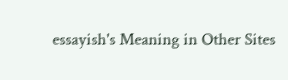essayish's Meaning in Other Sites